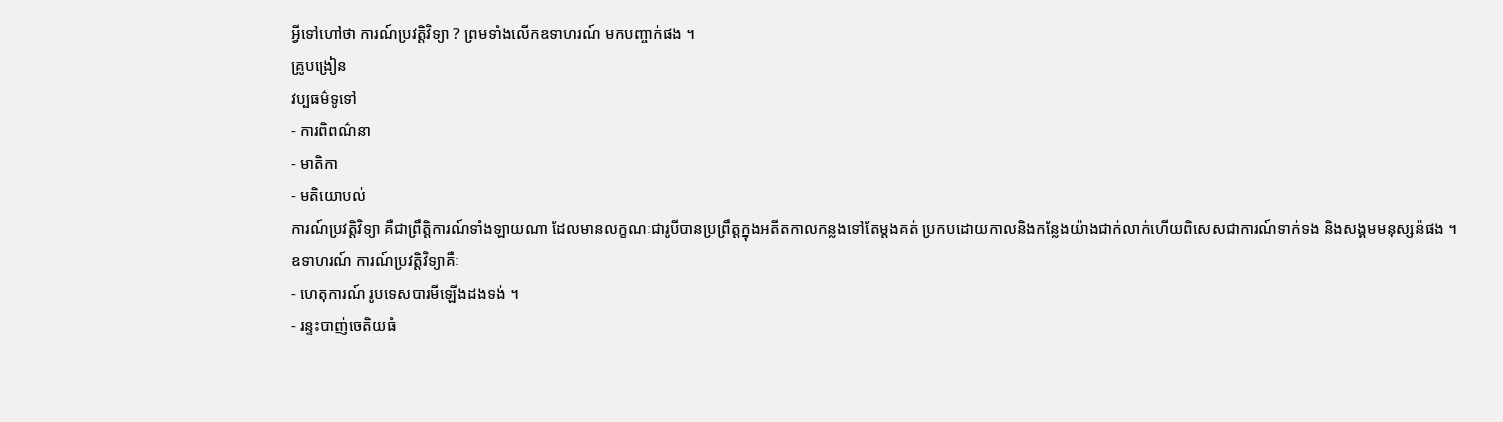អ្វីទៅហៅថា ការណ៍ប្រវត្តិវិទ្យា ? ព្រមទាំងលើកឧទាហរណ៍ មកបញ្ចាក់ផង ។
គ្រូបង្រៀន
វប្បធម៌ទូទៅ
- ការពិពណ៌នា
- មាតិកា
- មតិយោបល់
ការណ៍ប្រវត្តិវិទ្យា គឺជាព្រឹត្តិការណ៍ទាំងឡាយណា ដែលមានលក្ខណៈជារូបីបានប្រព្រឹត្តក្នុងអតីតកាលកន្លងទៅតែម្តងគត់ ប្រកបដោយកាលនិងកន្លែងយ៉ាងជាក់លាក់ហើយពិសេសជាការណ៍ទាក់ទង និងសង្គមមនុស្សន៉ផង ។
ឧទាហរណ៍ ការណ៍ប្រវត្តិវិទ្យាគឺៈ
- ហេតុការណ៍ រូបទេសបារមីឡើងដងទង់ ។
- រន្ទះបាញ់ចេតិយធំ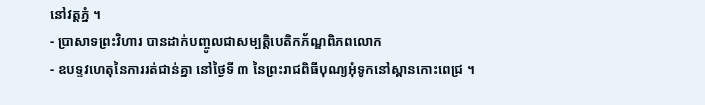នៅវត្តភ្នំ ។
- ប្រាសាទព្រះវិហារ បានដាក់បញ្ចូលជាសម្បត្តិបេតិកភ័ណ្ឌពិភពលោក
- ឧបទ្ទវហេតុនៃការរត់ជាន់គ្នា នៅថ្ងៃទី ៣ នៃព្រះរាជពិធីបុណ្យអុំទូកនៅស្ពានកោះពេជ្រ ។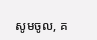សូមចូល, គ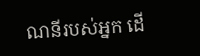ណនីរបស់អ្នក ដើ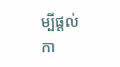ម្បីផ្តល់កា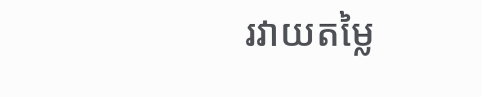រវាយតម្លៃ